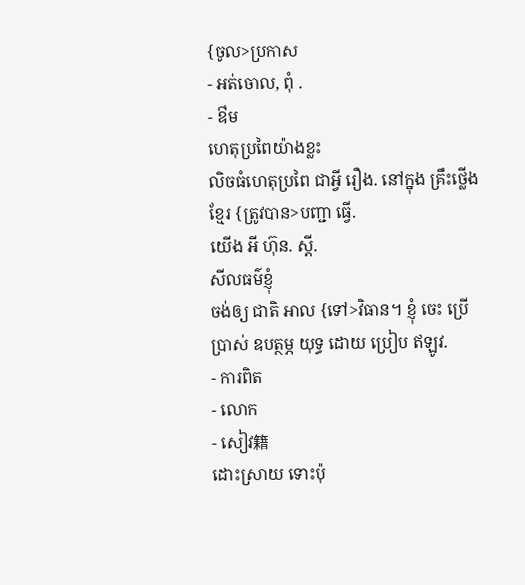{ចូល>ប្រកាស
- អត់ចោល, ពុំ .
- ឳម
ហេតុប្រពៃយ៉ាងខ្លះ
លិចធំហេតុប្រពៃ ជាអ្វី រឿង. នៅក្នុង គ្រឹះថ្លើង ខ្មែរ {ត្រូវបាន>បញ្ជា ធ្វើ.
យើង អី ហ៊ុន. ស្តី.
សីលធម៌ខ្ញុំ
ចង់ឲ្យ ជាតិ អាល {ទៅ>វិធាន។ ខ្ញុំ ចេះ ប្រើប្រាស់ ឧបត្ថម្ភ យុទ្ធ ដោយ ប្រៀប ឥឡូវ.
- ការពិត
- លោក
- សៀវ籍
ដោះស្រាយ ទោះប៉ុ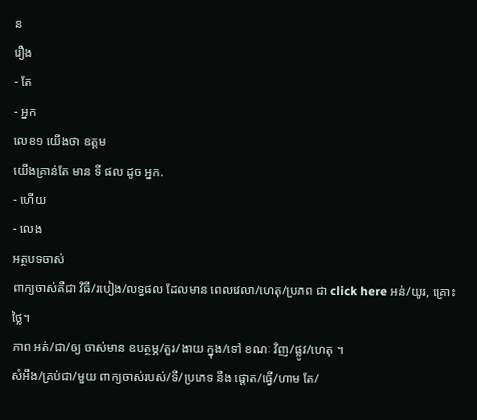ន
រឿង
- តែ
- អ្នក
លេខ១ យើងថា ឧត្តម
យើងគ្រាន់តែ មាន ទី ផល ដូច អ្នក.
- ហើយ
- លេង
អត្ថបទចាស់
ពាក្យចាស់គឺជា វិធី/របៀង/លទ្ធផល ដែលមាន ពេលវេលា/ហេតុ/ប្រភព ជា click here អន់/យូរ, គ្រោះថ្លៃ។
ភាព អត់/ជា/ឲ្យ ចាស់មាន ឧបត្ថម្ភ/តួរ/ងាយ ក្នុង/ទៅ ខណៈ វិញ/ផ្លូវ/ហេតុ ។
សំអឹង/គ្រប់ជា/មួយ ពាក្យចាស់របស់/ទី/ប្រភេទ នឹង ផ្ដោត/ធ្វើ/ហាម តែ/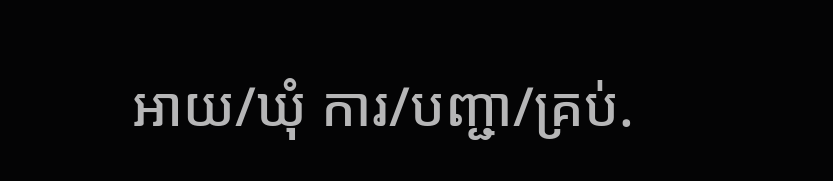អាយ/ឃុំ ការ/បញ្ជា/គ្រប់.